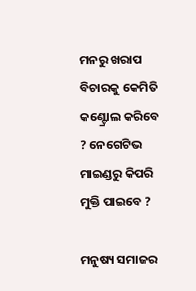ମନରୁ ଖରାପ ବିଚାରକୁ କେମିତି କଣ୍ଟ୍ରୋଲ କରିବେ ? ନେଗେଟିଭ ମାଇଣ୍ଡରୁ କିପରି ମୁକ୍ତି ପାଇବେ ?

ମନୁଷ୍ୟ ସମାଜର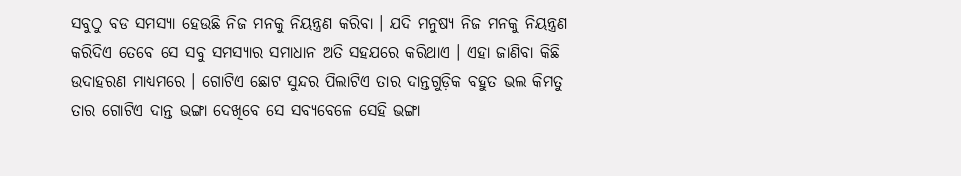ସବୁଠୁ ବଡ ସମସ୍ୟା ହେଉଛି ନିଜ ମନକୁ ନିୟନ୍ତ୍ରଣ କରିବା । ଯଦି ମନୁଷ୍ୟ ନିଜ ମନକୁ ନିୟନ୍ତ୍ରଣ କରିଦିଏ ତେବେ ସେ ସବୁ ସମସ୍ୟାର ସମାଧାନ ଅତି ସହଯରେ କରିଥାଏ । ଏହା ଜାଣିବା କିଛି ଉଦାହରଣ ମାଧ୍ୟମରେ । ଗୋଟିଏ ଛୋଟ ସୁନ୍ଦର ପିଲାଟିଏ ତାର ଦାନ୍ତଗୁଡ଼ିକ ବହୁତ ଭଲ କିମତୁ ତାର ଗୋଟିଏ ଦାନ୍ତ ଭଙ୍ଗା ଦେଖିବେ ସେ ସବ୍ୟବେଳେ ସେହି ଭଙ୍ଗା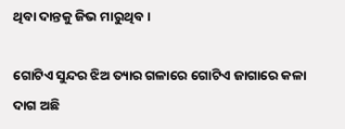ଥିବା ଦାନ୍ତକୁ ଜିଭ ମାରୁଥିବ ।

ଗୋଟିଏ ସୁନ୍ଦର ଝିଅ ତ୍ୟାର ଗଳାରେ ଗୋଟିଏ ଜାଗାରେ କଳା ଦାଗ ଅଛି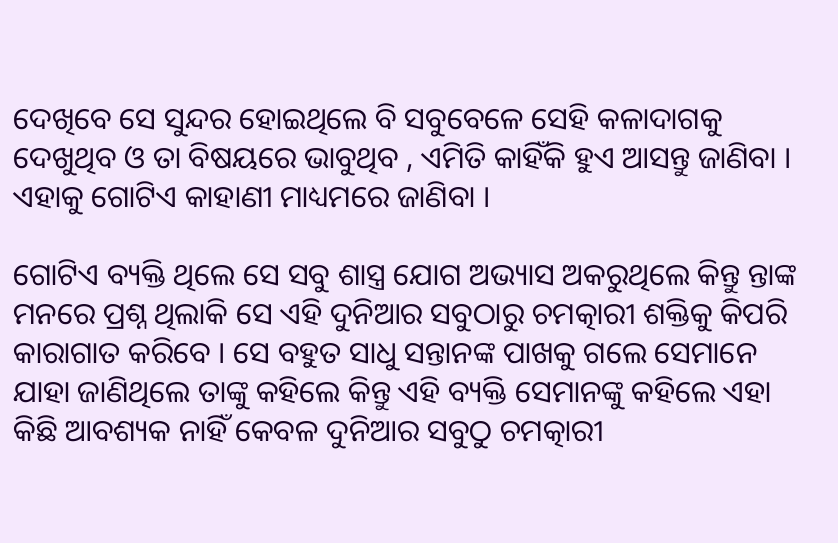ଦେଖିବେ ସେ ସୁନ୍ଦର ହୋଇଥିଲେ ବି ସବୁବେଳେ ସେହି କଳାଦାଗକୁ ଦେଖୁଥିବ ଓ ତା ବିଷୟରେ ଭାବୁଥିବ , ଏମିତି କାହିଁକି ହୁଏ ଆସନ୍ତୁ ଜାଣିବା । ଏହାକୁ ଗୋଟିଏ କାହାଣୀ ମାଧ୍ୟମରେ ଜାଣିବା ।

ଗୋଟିଏ ବ୍ୟକ୍ତି ଥିଲେ ସେ ସବୁ ଶାସ୍ତ୍ର ଯୋଗ ଅଭ୍ୟାସ ଅକରୁଥିଲେ କିନ୍ତୁ ନ୍ତାଙ୍କ ମନରେ ପ୍ରଶ୍ନ ଥିଲାକି ସେ ଏହି ଦୁନିଆର ସବୁଠାରୁ ଚମତ୍କାରୀ ଶକ୍ତିକୁ କିପରି କାରାଗାତ କରିବେ । ସେ ବହୁତ ସାଧୁ ସନ୍ତାନଙ୍କ ପାଖକୁ ଗଲେ ସେମାନେ ଯାହା ଜାଣିଥିଲେ ତାଙ୍କୁ କହିଲେ କିନ୍ତୁ ଏହି ବ୍ୟକ୍ତି ସେମାନଙ୍କୁ କହିଲେ ଏହା କିଛି ଆବଶ୍ୟକ ନାହିଁ କେବଳ ଦୁନିଆର ସବୁଠୁ ଚମତ୍କାରୀ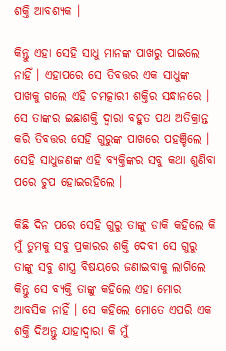ଶକ୍ତି ଆବଶ୍ୟକ ।

କିନ୍ତୁ ଏହା ସେହି ସାଧୁ ମାନଙ୍କ ପାଖରୁ ପାଇଲେ ନାହିଁ । ଏହାପରେ ସେ ତିବତ୍ତର ଏକ ସାଧୁଙ୍କ ପାଖକୁ ଗଲେ ଏହି ଚମତ୍କାରୀ ଶକ୍ତିର ସନ୍ଧାନରେ । ସେ ତାଙ୍କର ଇଛାଶକ୍ତି ଦ୍ଵାରା ବହୁତ ପଥ ଅତିକ୍ରାନ୍ତ କରି ତିବତ୍ତର ସେହି ଗୁରୁଙ୍କ ପାଖରେ ପହଞ୍ଚିଲେ । ସେହି ସାଧୁଜଣଙ୍କ ଏହି ବ୍ୟକ୍ତିଙ୍କର ସବୁ କଥା ଶୁଣିବା ପରେ ଚୁପ ହୋଇରହିଲେ ।

କିଛି ଦିନ ପରେ ସେହି ଗୁରୁ ତାଙ୍କୁ ଡାକି କହିଲେ କି ମୁଁ ତୁମକୁ ସବୁ ପ୍ରକାରର ଶକ୍ତି ଦେବୀ ସେ ଗୁରୁ ତାଙ୍କୁ ସବୁ ଶାସ୍ତ୍ର ବିଷୟରେ ଜଣାଇବାକୁ ଲାଗିଲେ କିନ୍ତୁ ସେ ବ୍ୟକ୍ତି ତାଙ୍କୁ କହିଲେ ଏହା ମୋର ଆବସିକ ନାହିଁ । ସେ କହିଲେ ମୋତେ ଏପରି ଏକ ଶକ୍ତି ଦିଅନ୍ତୁ ଯାହାଦ୍ୱାରା କି ମୁଁ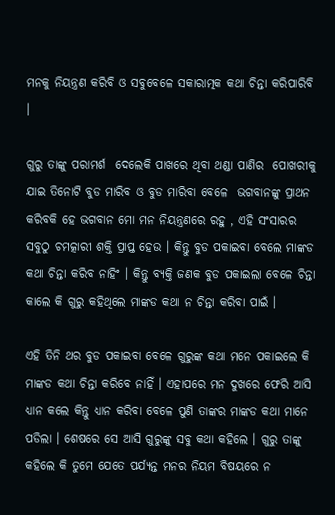ମନକୁ ନିୟନ୍ତ୍ରଣ କରିବି ଓ ସବୁବେଳେ ସକାରାତ୍ମକ କଥା ଚିନ୍ତା କରିପାରିବି ।

ଗୁରୁ ତାଙ୍କୁ ପରାମର୍ଶ  ଦେଲେକି ପାଖରେ ଥିବା ଥଣ୍ଡା ପାଣିର  ପୋଖରୀକୁ ଯାଇ ତିନୋଟି ବୁଡ ମାରିବ ଓ ବୁଡ ମାରିବା ବେଳେ  ଭଗବାନଙ୍କୁ ପ୍ରାଥନ କରିବକି ହେ ଭଗବାନ ମୋ ମନ ନିୟନ୍ତ୍ରଣରେ ରହୁ , ଏହି ସଂସାରର ସବୁଠୁ ଚମତ୍କାରୀ ଶକ୍ତି ପ୍ରାପ୍ତ ହେଉ । କିନ୍ତୁ ବୁଡ ପକାଇବା ବେଲେ ମାଙ୍କଡ କଥା ଚିନ୍ତା କରିବ ନାହିଂ । କିନ୍ତୁ ବ୍ୟକ୍ତି ଜଣକ ବୁଡ ପକାଇଲା ବେଳେ ଚିନ୍ତା କାଲେ କି ଗୁରୁ କହିଥିଲେ ମାଙ୍କଡ କଥା ନ ଚିନ୍ତା କରିବା ପାଇଁ ।

ଏହି ତିନି ଥର ବୁଡ ପକାଇବା ବେଳେ ଗୁରୁଙ୍କ କଥା ମନେ ପକାଇଲେ କି ମାଙ୍କଡ କଥା ଚିନ୍ତା କରିବେ ନାହିଁ । ଏହାପରେ ମନ ଦୁଖରେ ଫେରି ଆସି ଧ୍ୟାନ କଲେ କିନ୍ତୁ ଧ୍ୟାନ କରିବା ବେଳେ ପୁଣି ତାଙ୍କର ମାଙ୍କଡ କଥା ମାନେ ପଡିଲା । ଶେଷରେ ସେ ଆସି ଗୁରୁଙ୍କୁ ସବୁ କଥା କହିଲେ । ଗୁରୁ ତାଙ୍କୁ କହିଲେ କି ତୁମେ ଯେତେ ପର୍ଯ୍ୟନ୍ତ ମନର ନିୟମ ବିଷୟରେ ନ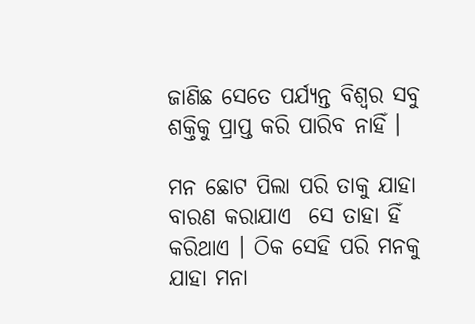ଜାଣିଛ ସେତେ ପର୍ଯ୍ୟନ୍ତ ବିଶ୍ଵର ସବୁ ଶକ୍ତିକୁ ପ୍ରାପ୍ତ କରି ପାରିବ ନାହିଁ ।

ମନ ଛୋଟ ପିଲା ପରି ତାକୁ ଯାହା ବାରଣ କରାଯାଏ  ସେ ତାହା ହିଁ କରିଥାଏ । ଠିକ ସେହି ପରି ମନକୁ ଯାହା ମନା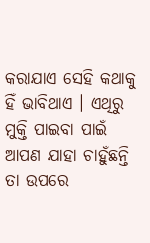କରାଯାଏ ସେହି କଥାକୁ ହିଁ ଭାବିଥାଏ । ଏଥିରୁ ମୁକ୍ତି ପାଇବା ପାଇଁ ଆପଣ ଯାହା ଚାହୁଁଛନ୍ତି ତା ଉପରେ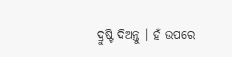ଦ୍ରୁଷ୍ଟି ଦିଅନ୍ତୁ । ହଁ ଉପରେ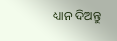ଧ୍ୟାନ ଦିଅନ୍ତୁ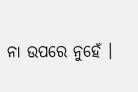ନା ଉପରେ ନୁହେଁ ।